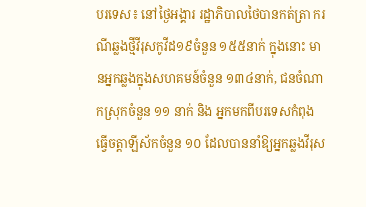បរទេស៖ នៅថ្ងៃអង្គារ រដ្ឋាភិបាលថៃបានកត់ត្រា ករណីឆ្លងថ្មីវីរុសកូវីដ១៩ចំនួន ១៥៥នាក់ ក្នុងនោះ មានអ្នកឆ្លងក្នុងសហគមន៍ចំនួន ១៣៤នាក់, ជនចំណាកស្រុកចំនួន ១១ នាក់ និង អ្នកមកពីបរទេសកំពុងធ្វើចត្តាឡីស័កចំនួន ១០ ដែលបាននាំឱ្យអ្នកឆ្លងវីរុស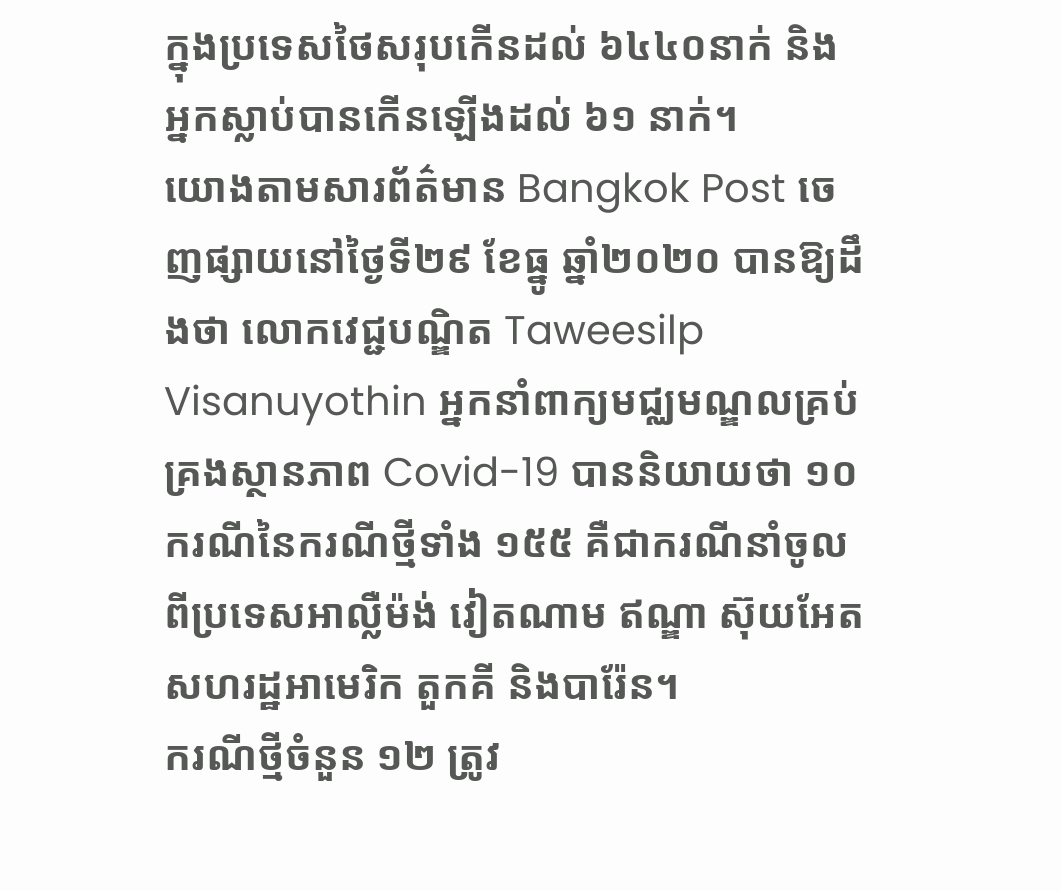ក្នុងប្រទេសថៃសរុបកើនដល់ ៦៤៤០នាក់ និងអ្នកស្លាប់បានកើនឡើងដល់ ៦១ នាក់។
យោងតាមសារព័ត៌មាន Bangkok Post ចេញផ្សាយនៅថ្ងៃទី២៩ ខែធ្នូ ឆ្នាំ២០២០ បានឱ្យដឹងថា លោកវេជ្ជបណ្ឌិត Taweesilp Visanuyothin អ្នកនាំពាក្យមជ្ឈមណ្ឌលគ្រប់គ្រងស្ថានភាព Covid-19 បាននិយាយថា ១០ ករណីនៃករណីថ្មីទាំង ១៥៥ គឺជាករណីនាំចូល ពីប្រទេសអាល្លឺម៉ង់ វៀតណាម ឥណ្ឌា ស៊ុយអែត សហរដ្ឋអាមេរិក តួកគី និងបារ៉ែន។
ករណីថ្មីចំនួន ១២ ត្រូវ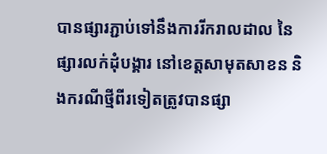បានផ្សារភ្ជាប់ទៅនឹងការរីករាលដាល នៃផ្សារលក់ដុំបង្គារ នៅខេត្តសាមុតសាខន និងករណីថ្មីពីរទៀតត្រូវបានផ្សា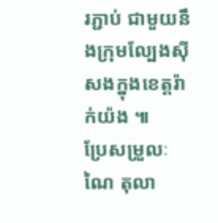រភ្ជាប់ ជាមួយនឹងក្រុមល្បែងស៊ីសងក្នុងខេត្តរ៉ាក់យ៉ង ៕
ប្រែសម្រួលៈ ណៃ តុលា